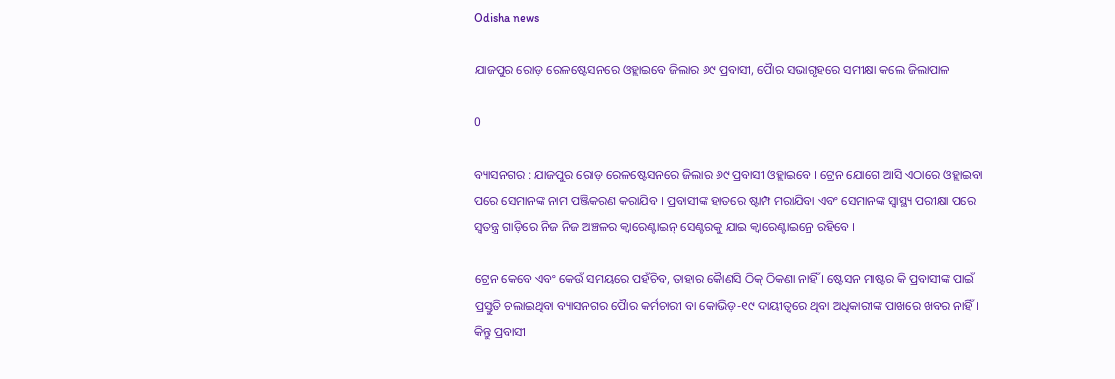Odisha news

ଯାଜପୁର ରୋଡ଼ ରେଳଷ୍ଟେସନରେ ଓହ୍ଲାଇବେ ଜିଲାର ୬୯ ପ୍ରବାସୀ, ପୈାର ସଭାଗୃହରେ ସମୀକ୍ଷା କଲେ ଜିଲାପାଳ

0

ବ୍ୟାସନଗର : ଯାଜପୁର ରୋଡ଼ ରେଳଷ୍ଟେସନରେ ଜିଲାର ୬୯ ପ୍ରବାସୀ ଓହ୍ଲାଇବେ । ଟ୍ରେନ ଯୋଗେ ଆସି ଏଠାରେ ଓହ୍ଲାଇବା ପରେ ସେମାନଙ୍କ ନାମ ପଞ୍ଜିକରଣ କରାଯିବ । ପ୍ରବାସୀଙ୍କ ହାତରେ ଷ୍ଟାମ୍ପ ମରାଯିବା ଏବଂ ସେମାନଙ୍କ ସ୍ୱାସ୍ଥ୍ୟ ପରୀକ୍ଷା ପରେ ସ୍ୱତନ୍ତ୍ର ଗାଡ଼ିରେ ନିଜ ନିଜ ଅଞ୍ଚଳର କ୍ୱାରେଣ୍ଟାଇନ୍ ସେଣ୍ଟରକୁ ଯାଇ କ୍ୱାରେଣ୍ଟାଇନ୍ରେ ରହିବେ ।

ଟ୍ରେନ କେବେ ଏବଂ କେଉଁ ସମୟରେ ପହଁଚିବ, ତାହାର କୈାଣସି ଠିକ୍ ଠିକଣା ନାହିଁ । ଷ୍ଟେସନ ମାଷ୍ଟର କି ପ୍ରବାସୀଙ୍କ ପାଇଁ ପ୍ରସ୍ତୁତି ଚଲାଇଥିବା ବ୍ୟାସନଗର ପୈାର କର୍ମଚାରୀ ବା କୋଭିଡ଼-୧୯ ଦାୟୀତ୍ୱରେ ଥିବା ଅଧିକାରୀଙ୍କ ପାଖରେ ଖବର ନାହିଁ । କିନ୍ତୁ ପ୍ରବାସୀ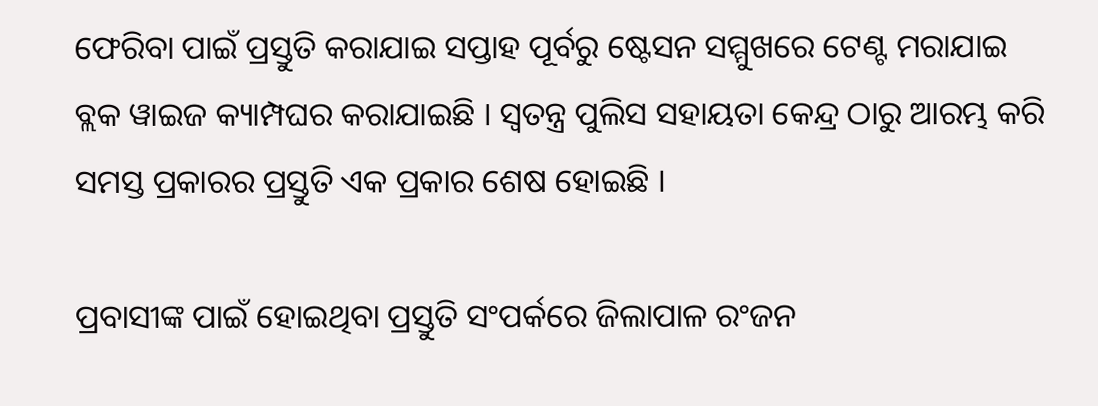ଫେରିବା ପାଇଁ ପ୍ରସ୍ତୁତି କରାଯାଇ ସପ୍ତାହ ପୂର୍ବରୁ ଷ୍ଟେସନ ସମ୍ମୁଖରେ ଟେଣ୍ଟ ମରାଯାଇ ବ୍ଲକ ୱାଇଜ କ୍ୟାମ୍ପଘର କରାଯାଇଛି । ସ୍ୱତନ୍ତ୍ର ପୁଲିସ ସହାୟତା କେନ୍ଦ୍ର ଠାରୁ ଆରମ୍ଭ କରି ସମସ୍ତ ପ୍ରକାରର ପ୍ରସ୍ତୁତି ଏକ ପ୍ରକାର ଶେଷ ହୋଇଛି ।

ପ୍ରବାସୀଙ୍କ ପାଇଁ ହୋଇଥିବା ପ୍ରସ୍ତୁତି ସଂପର୍କରେ ଜିଲାପାଳ ରଂଜନ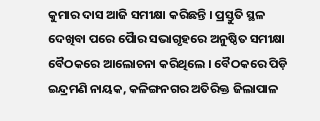କୁମାର ଦାସ ଆଜି ସମୀକ୍ଷା କରିଛନ୍ତି । ପ୍ରସ୍ତୁତି ସ୍ଥଳ ଦେଖିବା ପରେ ପୈାର ସଭାଗୃହରେ ଅନୁଷ୍ଠିତ ସମୀକ୍ଷା ବୈଠକରେ ଆଲୋଚନା କରିଥିଲେ । ବୈଠକରେ ପିଡ଼ି ଇନ୍ଦ୍ରମଣି ନାୟକ, କଳିଙ୍ଗନଗର ଅତିରିକ୍ତ ଜିଲାପାଳ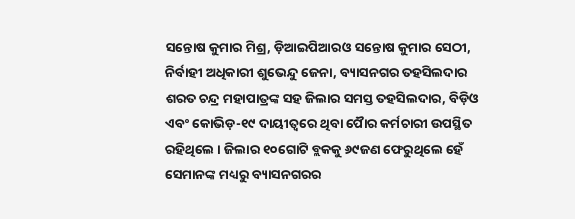ସନ୍ତୋଷ କୁମାର ମିଶ୍ର, ଡ଼ିଆଇପିଆରଓ ସନ୍ତୋଷ କୁମାର ସେଠୀ, ନିର୍ବାହୀ ଅଧିକାରୀ ଶୁଭେନ୍ଦୁ ଜେନା, ବ୍ୟାସନଗର ତହସିଲଦାର ଶରତ ଚନ୍ଦ୍ର ମହାପାତ୍ରଙ୍କ ସହ ଜିଲାର ସମସ୍ତ ତହସିଲଦାର, ବିଡ଼ିଓ ଏବଂ କୋଭିଡ଼-୧୯ ଦାୟୀତ୍ୱରେ ଥିବା ପୈାର କର୍ମଚାରୀ ଉପସ୍ଥିତ ରହିଥିଲେ । ଜିଲାର ୧୦ଗୋଟି ବ୍ଲକକୁ ୬୯ଜଣ ଫେରୁଥିଲେ ହେଁ ସେମାନଙ୍କ ମଧ୍ୟରୁ ବ୍ୟାସନଗରର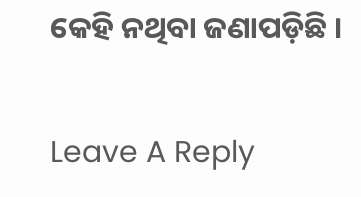କେହି ନଥିବା ଜଣାପଡ଼ିଛି ।

Leave A Reply